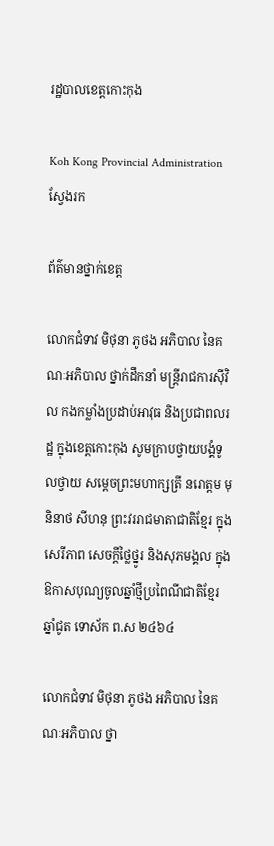រដ្ឋបាលខេត្តកោះកុង

Koh Kong Provincial Administration
ស្វែងរក

ព័ត៌មានថ្នាក់ខេត្ត

លោកជំទាវ មិថុនា ភូថង អភិបាល នៃគណៈអភិបាល ថ្នាក់ដឹកនាំ មន្ត្រីរាជការស៊ីវិល កងកម្លាំងប្រដាប់អាវុធ និងប្រជាពលរដ្ឋ ក្នុងខេត្តកោះកុង សូមក្រាបថ្វាយបង្គំទូលថ្វាយ សម្តេចព្រះមហាក្សត្រី នរោត្តម មុនិនាថ សីហនុ ព្រះវររាជមាតាជាតិខ្មែរ ក្នុងសេរីភាព សេចក្តីថ្លៃថ្នូរ និងសុភមង្គល ក្នុងឱកាសបុណ្យចូលឆ្នាំថ្មីប្រពៃណីជាតិខ្មែរ ឆ្នាំជូត ទោស័ក ព.ស ២៤៦៤

លោកជំទាវ មិថុនា ភូថង អភិបាល នៃគណៈអភិបាល ថ្នា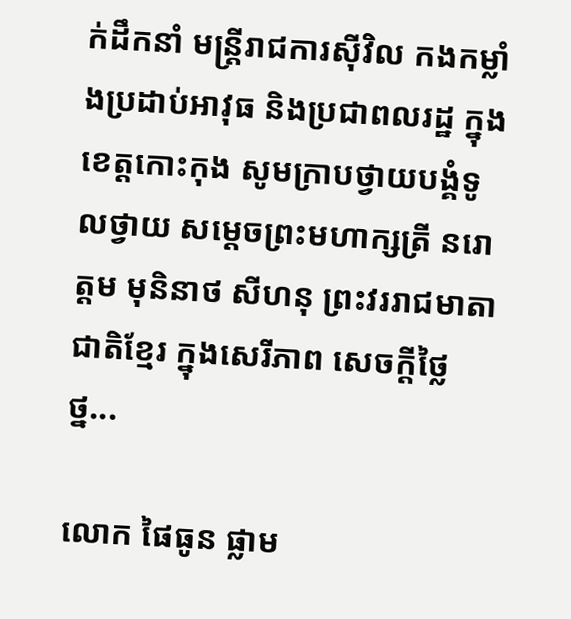ក់ដឹកនាំ មន្ត្រីរាជការស៊ីវិល កងកម្លាំងប្រដាប់អាវុធ និងប្រជាពលរដ្ឋ ក្នុងខេត្តកោះកុង សូមក្រាបថ្វាយបង្គំទូលថ្វាយ សម្តេចព្រះមហាក្សត្រី នរោត្តម មុនិនាថ សីហនុ ព្រះវររាជមាតាជាតិខ្មែរ ក្នុងសេរីភាព សេចក្តីថ្លៃថ្ន...

លោក ផៃធូន ផ្លាម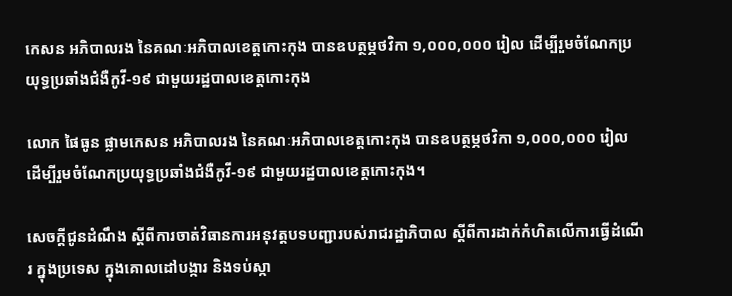កេសន អភិបាលរង នៃគណៈអភិបាលខេត្តកោះកុង បានឧបត្ថម្ភថវិកា ១,០០០,០០០ រៀល ដើម្បីរួមចំណែកប្រយុទ្ធប្រឆាំងជំងឺកូវី-១៩ ជាមួយរដ្ឋបាលខេត្តកោះកុង

លោក ផៃធូន ផ្លាមកេសន អភិបាលរង នៃគណៈអភិបាលខេត្តកោះកុង បានឧបត្ថម្ភថវិកា ១,០០០,០០០ រៀល ដើម្បីរួមចំណែកប្រយុទ្ធប្រឆាំងជំងឺកូវី-១៩ ជាមួយរដ្ឋបាលខេត្តកោះកុង។

សេចក្តីជូនដំណឹង ស្តីពីការចាត់វិធានការអនុវត្តបទបញ្ជារបស់រាជរដ្ឋាភិបាល ស្តីពីការដាក់កំហិតលើការធ្វើដំណើរ ក្នុងប្រទេស ក្នុងគោលដៅបង្ការ និងទប់ស្កា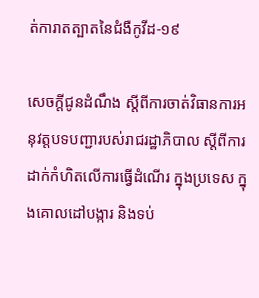ត់ការាតត្បាតនៃជំងឺកូវីដ-១៩

សេចក្តីជូនដំណឹង ស្តីពីការចាត់វិធានការអនុវត្តបទបញ្ជារបស់រាជរដ្ឋាភិបាល ស្តីពីការដាក់កំហិតលើការធ្វើដំណើរ ក្នុងប្រទេស ក្នុងគោលដៅបង្ការ និងទប់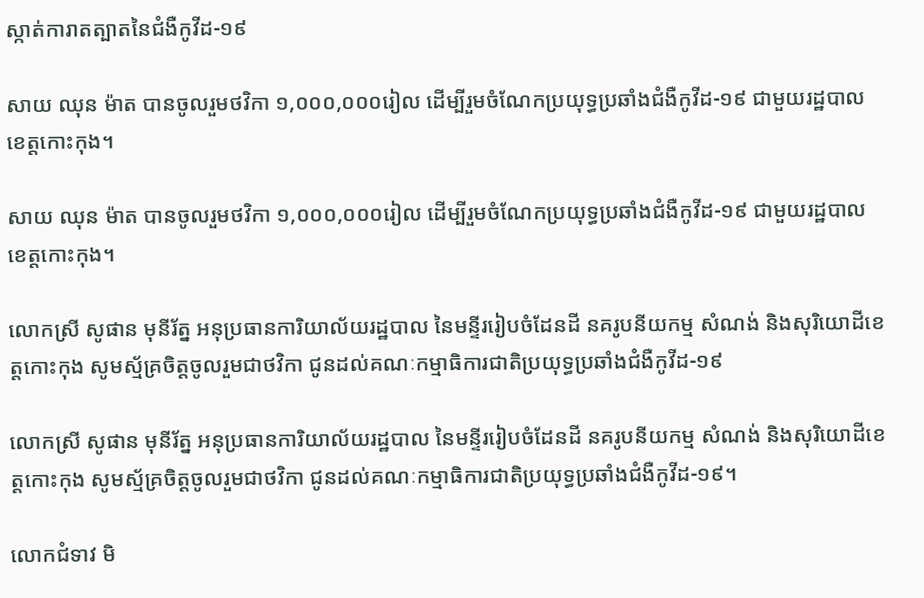ស្កាត់ការាតត្បាតនៃជំងឺកូវីដ-១៩

សាយ ឈុន ម៉ាត បានចូលរួមថវិកា ១,០០០,០០០រៀល ដើម្បីរួមចំណែកប្រយុទ្ធប្រឆាំងជំងឺកូវីដ-១៩ ជាមួយរដ្ឋបាលខេត្តកោះកុង។

សាយ ឈុន ម៉ាត បានចូលរួមថវិកា ១,០០០,០០០រៀល ដើម្បីរួមចំណែកប្រយុទ្ធប្រឆាំងជំងឺកូវីដ-១៩ ជាមួយរដ្ឋបាលខេត្តកោះកុង។

លោកស្រី សូផាន មុនីរ័ត្ន អនុប្រធានការិយាល័យរដ្ឋបាល នៃមន្ទីររៀបចំដែនដី នគរូបនីយកម្ម សំណង់ និងសុរិយោដីខេត្តកោះកុង សូមស្ម័គ្រចិត្តចូលរួមជាថវិកា ជូនដល់គណៈកម្មាធិការជាតិប្រយុទ្ធប្រឆាំងជំងឺកូវីដ-១៩

លោកស្រី សូផាន មុនីរ័ត្ន អនុប្រធានការិយាល័យរដ្ឋបាល នៃមន្ទីររៀបចំដែនដី នគរូបនីយកម្ម សំណង់ និងសុរិយោដីខេត្តកោះកុង សូមស្ម័គ្រចិត្តចូលរួមជាថវិកា ជូនដល់គណៈកម្មាធិការជាតិប្រយុទ្ធប្រឆាំងជំងឺកូវីដ-១៩។

លោកជំទាវ មិ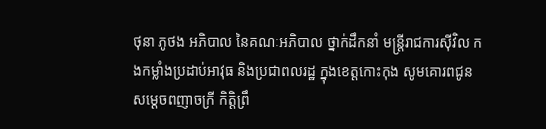ថុនា ភូថង អភិបាល នៃគណៈអភិបាល ថ្នាក់ដឹកនាំ មន្ត្រីរាជការស៊ីវិល កងកម្លាំងប្រដាប់អាវុធ និងប្រជាពលរដ្ឋ ក្នុងខេត្តកោះកុង សូមគោរពជូនសម្តេចពញាចក្រី កិត្តិព្រឹ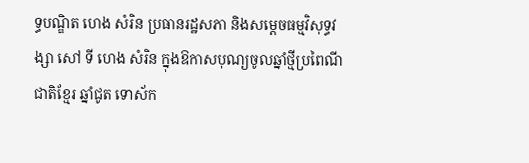ទ្ធបណ្ឌិត ហេង សំរិន ប្រធានរដ្ឋសភា និងសម្តេចធម្មវិសុទ្ធវង្សា សៅ ទី ហេង សំរិន ក្នុងឱកាសបុណ្យចូលឆ្នាំថ្មីប្រពៃណីជាតិខ្មែរ ឆ្នាំជូត ទោស័ក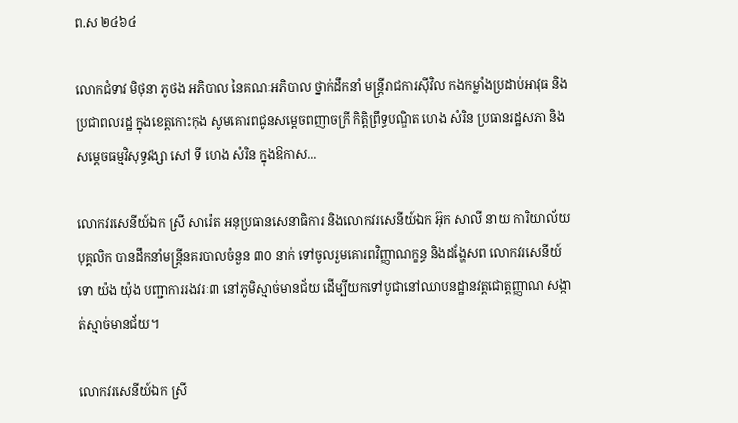ព.ស ២៤៦៤

លោកជំទាវ មិថុនា ភូថង អភិបាល នៃគណៈអភិបាល ថ្នាក់ដឹកនាំ មន្ត្រីរាជការស៊ីវិល កងកម្លាំងប្រដាប់អាវុធ និងប្រជាពលរដ្ឋ ក្នុងខេត្តកោះកុង សូមគោរពជូនសម្តេចពញាចក្រី កិត្តិព្រឹទ្ធបណ្ឌិត ហេង សំរិន ប្រធានរដ្ឋសភា និងសម្តេចធម្មវិសុទ្ធវង្សា សៅ ទី ហេង សំរិន ក្នុងឱកាស...

លោកវរសេនីយ៍ឯក ស្រី សារ៉េត អនុប្រធានសេនាធិការ និងលោកវរសេនីយ៍ឯក អ៊ុក សាលី នាយ ការិយាល័យបុគ្គលិក បានដឹកនាំមន្រ្តីនគរបាលចំនួន ៣០ នាក់ ទៅចូលរួមគោរពវិញ្ញាណក្ខន្ធ និងដង្ហែសព លោកវរសេនីយ៍ទោ យ៉ង យ៉ុង បញ្ជាការរងវរៈ៣ នៅភូមិស្មាច់មានជ័យ ដើម្បីយកទៅបូជានៅឈាបនដ្ឋានវត្តជោត្តញ្ញាណ សង្កាត់ស្មាច់មានជ័យ។

លោកវរសេនីយ៍ឯក ស្រី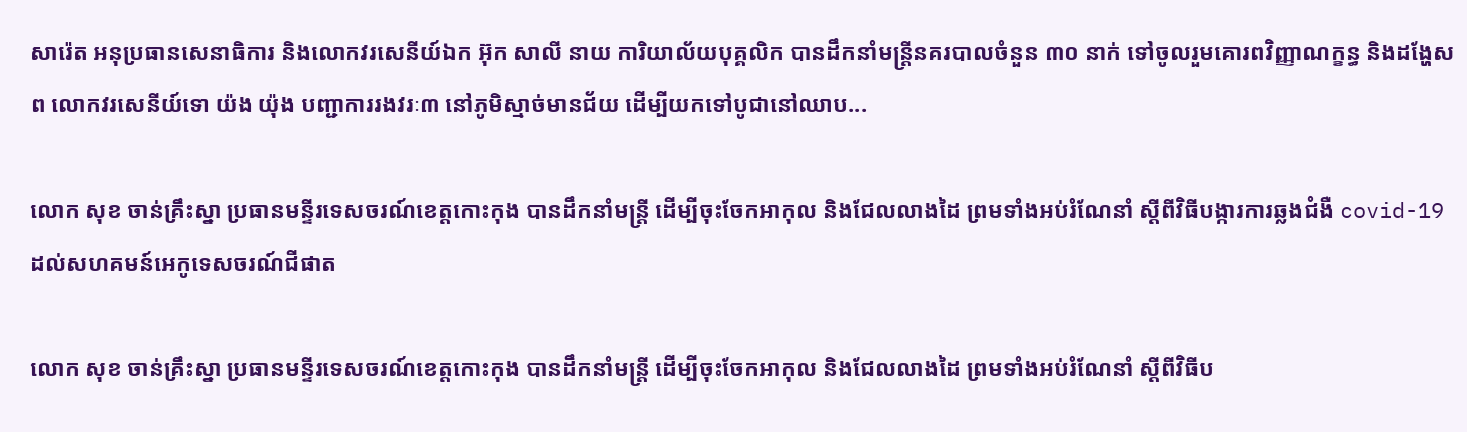សារ៉េត អនុប្រធានសេនាធិការ និងលោកវរសេនីយ៍ឯក អ៊ុក សាលី នាយ ការិយាល័យបុគ្គលិក បានដឹកនាំមន្រ្តីនគរបាលចំនួន ៣០ នាក់ ទៅចូលរួមគោរពវិញ្ញាណក្ខន្ធ និងដង្ហែសព លោកវរសេនីយ៍ទោ យ៉ង យ៉ុង បញ្ជាការរងវរៈ៣ នៅភូមិស្មាច់មានជ័យ ដើម្បីយកទៅបូជានៅឈាប...

លោក សុខ ចាន់គ្រឹះស្នា ប្រធានមន្ទីរទេសចរណ៍ខេត្តកោះកុង បានដឹកនាំមន្ត្រី ដើម្បីចុះចែកអាកុល និងជែលលាងដៃ ព្រមទាំងអប់រំណែនាំ ស្តីពីវិធីបង្ការការឆ្លងជំងឺ covid-19 ដល់សហគមន៍អេកូទេសចរណ៍ជីផាត

លោក សុខ ចាន់គ្រឹះស្នា ប្រធានមន្ទីរទេសចរណ៍ខេត្តកោះកុង បានដឹកនាំមន្ត្រី ដើម្បីចុះចែកអាកុល និងជែលលាងដៃ ព្រមទាំងអប់រំណែនាំ ស្តីពីវិធីប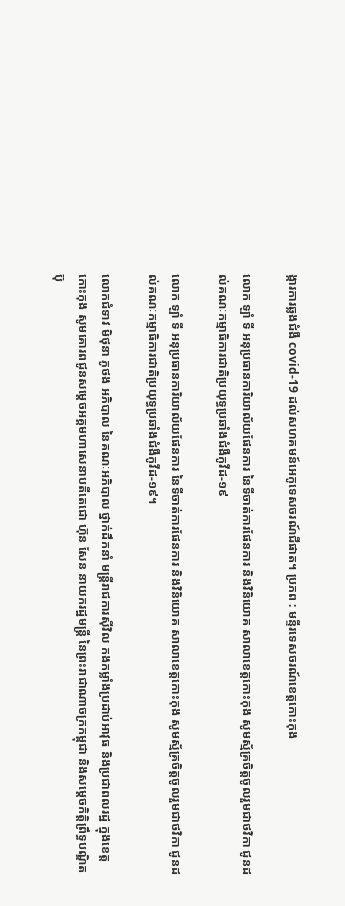ង្ការការឆ្លងជំងឺ covid-19 ដល់សហគមន៍អេកូទេសចរណ៍ជីផាត។ ប្រភព : មន្ទីរទេសចរណ៍ខេត្តកោះកុង

លោក ឡាំ ទី អនុប្រធានការិយាល័យផែនការ នៃទីចាត់ការផែនការ និងវិនិយោគ សាលាខេត្តកោះកុង សូមស្ម័គ្រចិត្តចូលរួមជាថវិកា ជូនដល់គណៈកម្មាធិការជាតិប្រយុទ្ធប្រឆាំងជំងឺកូវីដ-១៩

លោក ឡាំ ទី អនុប្រធានការិយាល័យផែនការ នៃទីចាត់ការផែនការ និងវិនិយោគ សាលាខេត្តកោះកុង សូមស្ម័គ្រចិត្តចូលរួមជាថវិកា ជូនដល់គណៈកម្មាធិការជាតិប្រយុទ្ធប្រឆាំងជំងឺកូវីដ-១៩។

លោកជំទាវ មិថុនា ភូថង អភិបាល នៃគណៈអភិបាល ថ្នាក់ដឹកនាំ មន្ត្រីរាជការស៊ីវិល កងកម្លាំងប្រដាប់អាវុធ និងប្រជាពលរដ្ឋ ក្នុងខេត្តកោះកុង សូមគោរពជូនសម្តេចអគ្គមហាសេនាបតីតេជោ ហ៊ុន សែន នាយករដ្ឋមន្ត្រី នៃព្រះរាជាណាចក្រកម្ពុជា និងសម្តេចកិត្តិព្រឹទ្ធបណ្ឌិត ប៊ុ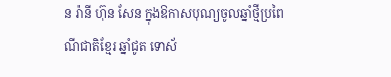ន រ៉ានី ហ៊ុន សែន ក្នុងឱកាសបុណ្យចូលឆ្នាំថ្មីប្រពៃណីជាតិខ្មែរ ឆ្នាំជូត ទោស័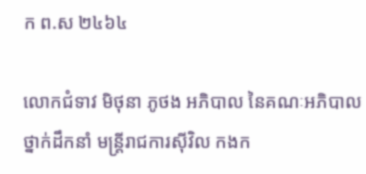ក ព.ស ២៤៦៤

លោកជំទាវ មិថុនា ភូថង អភិបាល នៃគណៈអភិបាល ថ្នាក់ដឹកនាំ មន្ត្រីរាជការស៊ីវិល កងក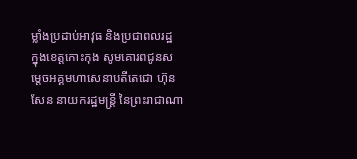ម្លាំងប្រដាប់អាវុធ និងប្រជាពលរដ្ឋ ក្នុងខេត្តកោះកុង សូមគោរពជូនសម្តេចអគ្គមហាសេនាបតីតេជោ ហ៊ុន សែន នាយករដ្ឋមន្ត្រី នៃព្រះរាជាណា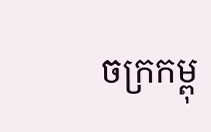ចក្រកម្ពុ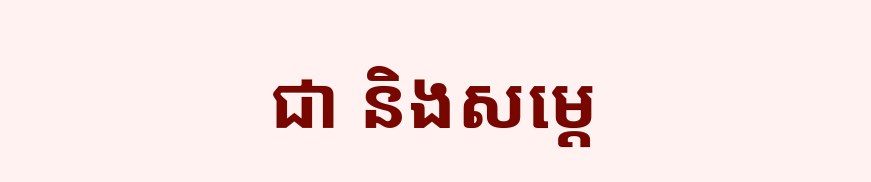ជា និងសម្តេ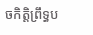ចកិត្តិព្រឹទ្ធប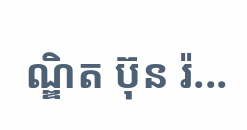ណ្ឌិត ប៊ុន រ៉...